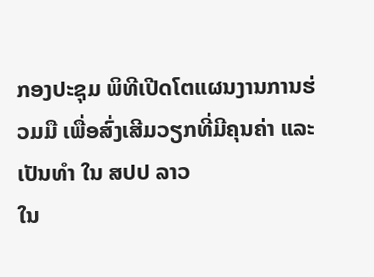ກອງປະຊຸມ ພິທີເປີດໂຕແຜນງານການຮ່ວມມື ເພື່ອສົ່ງເສີມວຽກທີ່ມີຄຸນຄ່າ ແລະ ເປັນທຳ ໃນ ສປປ ລາວ
ໃນ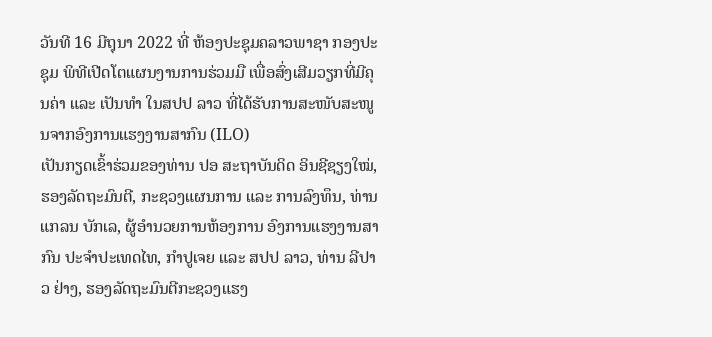ວັນທີ 16 ມີຖຸນາ 2022 ທີ່ ຫ້ອງປະຊຸມຄລາວພາຊາ ກອງປະຊຸມ ພິທີເປີດໂຕແຜນງານການຮ່ວມມື ເພື່ອສົ່ງເສີມວຽກທີ່ມີຄຸນຄ່າ ແລະ ເປັນທຳ ໃນສປປ ລາວ ທີ່ໄດ້ຮັບການສະໜັບສະໜູນຈາກອົງການແຮງງານສາກົນ (ILO)
ເປັນກຽດເຂົ້າຮ່ວມຂອງທ່ານ ປອ ສະຖາບັນດິດ ອິນຊີຊຽງໃໝ່, ຮອງລັດຖະມົນຕີ, ກະຊວງແຜນການ ແລະ ການລົງທຶນ, ທ່ານ ແກລນ ບັກເລ, ຜູ້ອຳນວຍການຫ້ອງການ ອົງການແຮງງານສາກົນ ປະຈຳປະເທດໄທ, ກຳປູເຈຍ ແລະ ສປປ ລາວ, ທ່ານ ລີປາວ ຢ່າງ, ຮອງລັດຖະມົນຕີກະຊວງແຮງ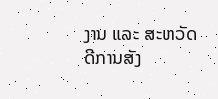ງານ ແລະ ສະຫວັດດີການສັງ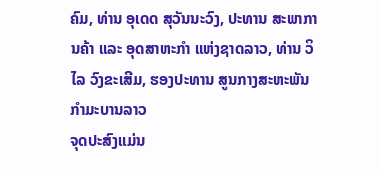ຄົມ, ທ່ານ ອຸເດດ ສຸວັນນະວົງ, ປະທານ ສະພາການຄ້າ ແລະ ອຸດສາຫະກຳ ແຫ່ງຊາດລາວ, ທ່ານ ວິໄລ ວົງຂະເສີມ, ຮອງປະທານ ສູນກາງສະຫະພັນກຳມະບານລາວ
ຈຸດປະສົງແມ່ນ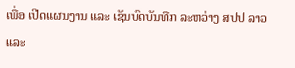ເພື່ອ ເປີດແຜນງານ ແລະ ເຊັນບົດບັນທືກ ລະຫວ່າງ ສປປ ລາວ ແລະ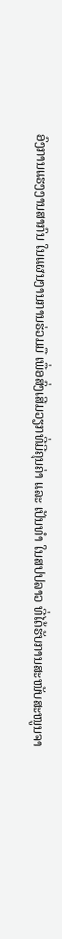ອົງການແຮງງານສາກົນ ໃນແຜນງານການຮ່ວມມື ເພື່ອສົ່ງເສີມວຽກທີ່ມີຄຸນຄ່າ ແລະ ເປັນທຳ ໃນສປປລາວ ທີ່ໄດ້ຮັບການສະໜັບສະໜູນຈາ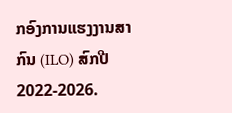ກອົງການແຮງງານສາກົນ (ILO) ສົກປີ 2022-2026.